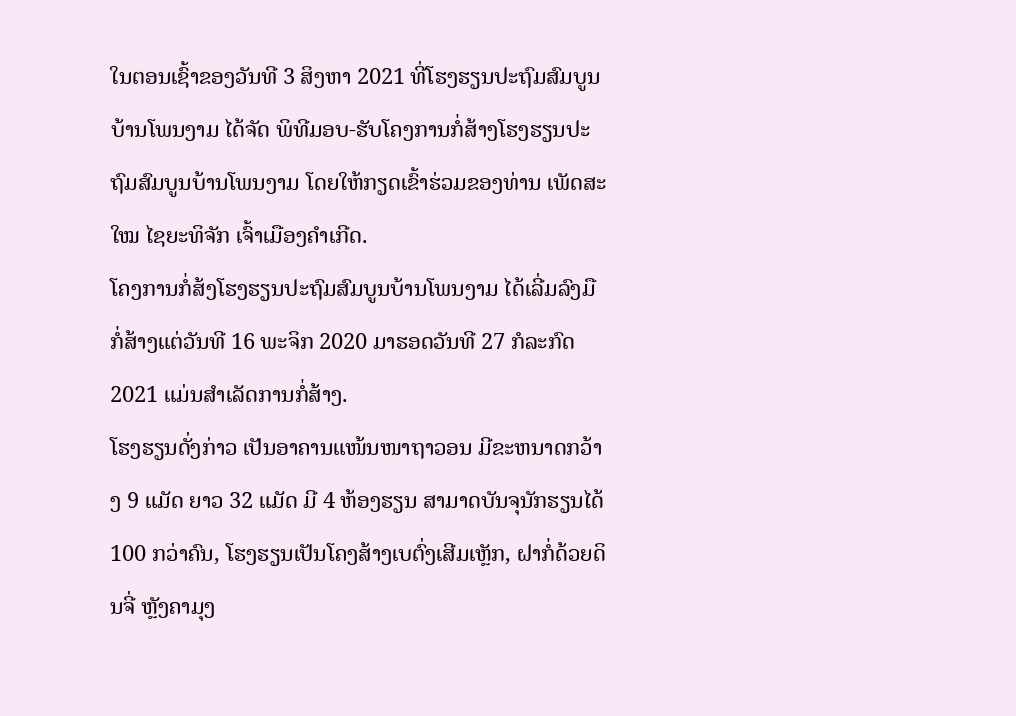ໃນຕອນເຊົ້າຂອງວັນທີ 3 ສິງຫາ 2021 ທີ່ໂຮງຮຽນປະຖົມສົມບູນບ້ານໂພນງາມ ໄດ້ຈັດ ພິທີມອບ-ຮັບໂຄງການກໍ່ສ້າງໂຮງຮຽນປະຖົມສົມບູນບ້ານໂພນງາມ ໂດຍໃຫ້ກຽດເຂົ້າຮ່ວມຂອງທ່ານ ເພັດສະໃໝ ໄຊຍະທິຈັກ ເຈົ້າເມືອງຄໍາເກີດ.
ໂຄງການກໍ່ສ້ງໂຮງຮຽນປະຖົມສົມບູນບ້ານໂພນງາມ ໄດ້ເລີ່ມລົງມືກໍ່ສ້າງແຕ່ວັນທີ 16 ພະຈິກ 2020 ມາຮອດວັນທີ 27 ກໍລະກົດ 2021 ແມ່ນສໍາເລັດການກໍ່ສ້າງ.
ໂຮງຮຽນດັ່ງກ່າວ ເປັນອາຄານແໜ້ນໜາຖາວອນ ມີຂະຫນາດກວ້າງ 9 ແມັດ ຍາວ 32 ແມັດ ມີ 4 ຫ້ອງຮຽນ ສາມາດບັນຈຸນັກຮຽນໄດ້ 100 ກວ່າຄົນ, ໂຮງຮຽນເປັນໂຄງສ້າງເບຕົ່ງເສີມເຫຼັກ, ຝາກໍ່ດ້ວຍດິນຈີ່ ຫຼັງຄາມຸງ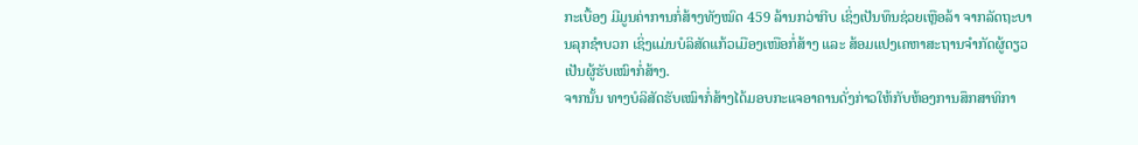ກະເບື້ອງ ມີມູນຄ່າການກໍ່ສ້າງທັງໝົດ 459 ລ້ານກວ່າກີບ ເຊິ່ງເປັນທຶນຊ່ວຍເຫຼືອລ້າ ຈາກລັດຖະບານລຸກຊໍາບວກ ເຊິ່ງແມ່ນບໍລິສັດແກ້ວເມືອງເໜືອກໍ່ສ້າງ ແລະ ສ້ອມແປງເຄຫາສະຖານຈໍາກັດຜູ້ດຽວ ເປັນຜູ້ຮັບເໝົາກໍ່ສ້າງ.
ຈາກນັ້ນ ທາງບໍລິສັດຮັບເໝົາກໍ່ສ້າງໄດ້ມອບກະແຈອາຄານດັ່ງກ່າວໃຫ້ກັບຫ້ອງການສຶກສາທິກາ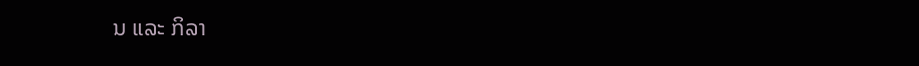ນ ແລະ ກິລາ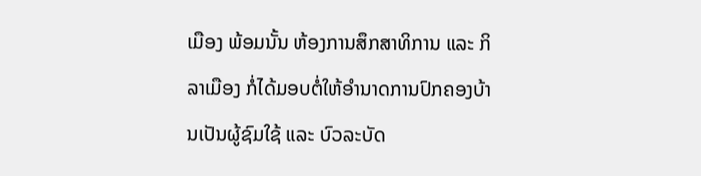ເມືອງ ພ້ອມນັ້ນ ຫ້ອງການສຶກສາທິການ ແລະ ກິລາເມືອງ ກໍ່ໄດ້ມອບຕໍ່ໃຫ້ອໍານາດການປົກຄອງບ້ານເປັນຜູ້ຊົມໃຊ້ ແລະ ບົວລະບັດ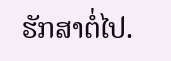ຮັກສາຕໍ່ໄປ.